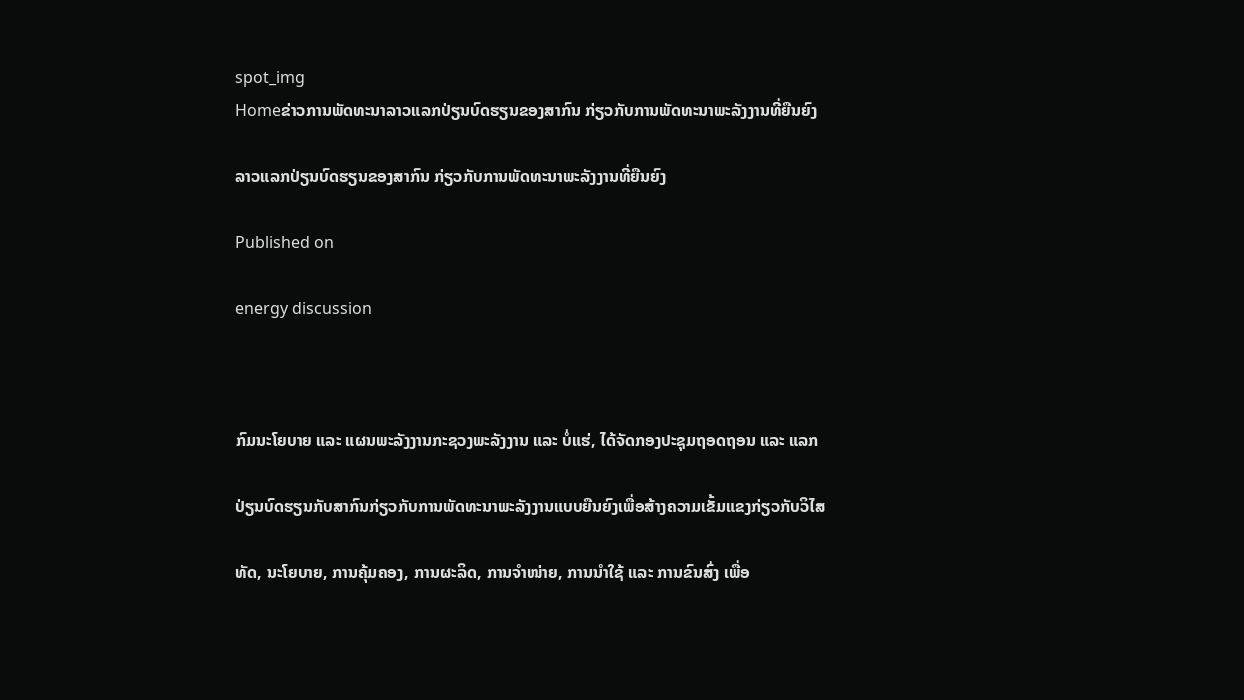spot_img
Homeຂ່າວການພັດທະນາລາວແລກປ່ຽນບົດຮຽນຂອງສາກົນ ກ່ຽວກັບການພັດທະນາພະລັງງານທີ່ຍືນຍົງ

ລາວແລກປ່ຽນບົດຮຽນຂອງສາກົນ ກ່ຽວກັບການພັດທະນາພະລັງງານທີ່ຍືນຍົງ

Published on

energy discussion



ກົມນະໂຍບາຍ ແລະ ແຜນພະລັງງານກະຊວງພະລັງງານ ແລະ ບໍ່ແຮ່, ໄດ້ຈັດກອງປະຊຸມຖອດຖອນ ແລະ ແລກ

ປ່ຽນບົດຮຽນກັບສາກົນກ່ຽວກັບການພັດທະນາພະລັງງານແບບຍືນຍົງເພື່ອສ້າງຄວາມເຂັ້ມແຂງກ່ຽວກັບວິໄສ

ທັດ, ນະໂຍບາຍ, ການຄຸ້ມຄອງ, ການຜະລິດ, ການຈຳໜ່າຍ, ການນຳໃຊ້ ແລະ ການຂົນສົ່ງ ເພື່ອ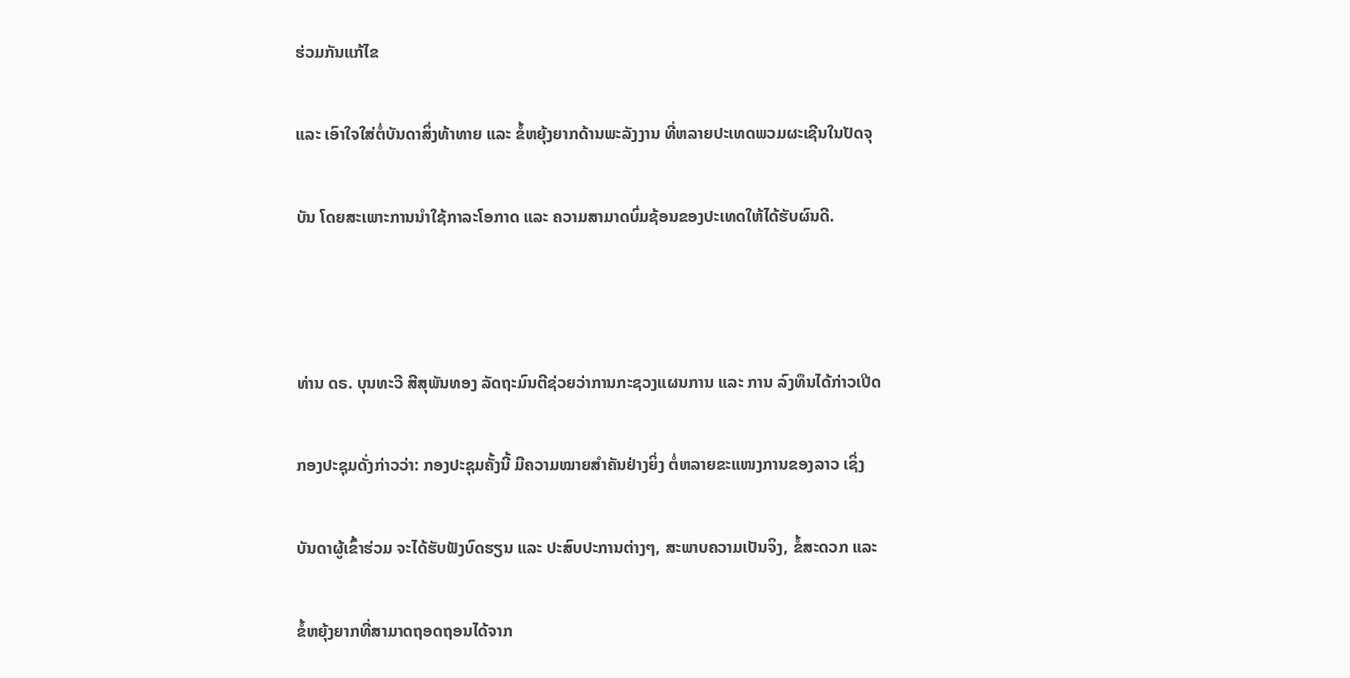ຮ່ວມກັນແກ້ໄຂ

ແລະ ເອົາໃຈໃສ່ຕໍ່ບັນດາສິ່ງທ້າທາຍ ແລະ ຂໍ້ຫຍຸ້ງຍາກດ້ານພະລັງງານ ທີ່ຫລາຍປະເທດພວມຜະເຊີນໃນປັດຈຸ

ບັນ ໂດຍສະເພາະການນຳໃຊ້ກາລະໂອກາດ ແລະ ຄວາມສາມາດບົ່ມຊ້ອນຂອງປະເທດໃຫ້ໄດ້ຮັບຜົນດີ.



ທ່ານ ດຣ. ບຸນທະວີ ສີສຸພັນທອງ ລັດຖະມົນຕີຊ່ວຍວ່າການກະຊວງແຜນການ ແລະ ການ ລົງທຶນໄດ້ກ່າວເປີດ

ກອງປະຊຸມດັ່ງກ່າວວ່າ: ກອງປະຊຸມຄັ້ງນີ້ ມີຄວາມໝາຍສຳຄັນຢ່າງຍິ່ງ ຕໍ່ຫລາຍຂະແໜງການຂອງລາວ ເຊິ່ງ

ບັນດາຜູ້ເຂົ້າຮ່ວມ ຈະໄດ້ຮັບຟັງບົດຮຽນ ແລະ ປະສົບປະການຕ່າງໆ, ສະພາບຄວາມເປັນຈິງ, ຂໍ້ສະດວກ ແລະ

ຂໍ້ຫຍຸ້ງຍາກທີ່ສາມາດຖອດຖອນໄດ້ຈາກ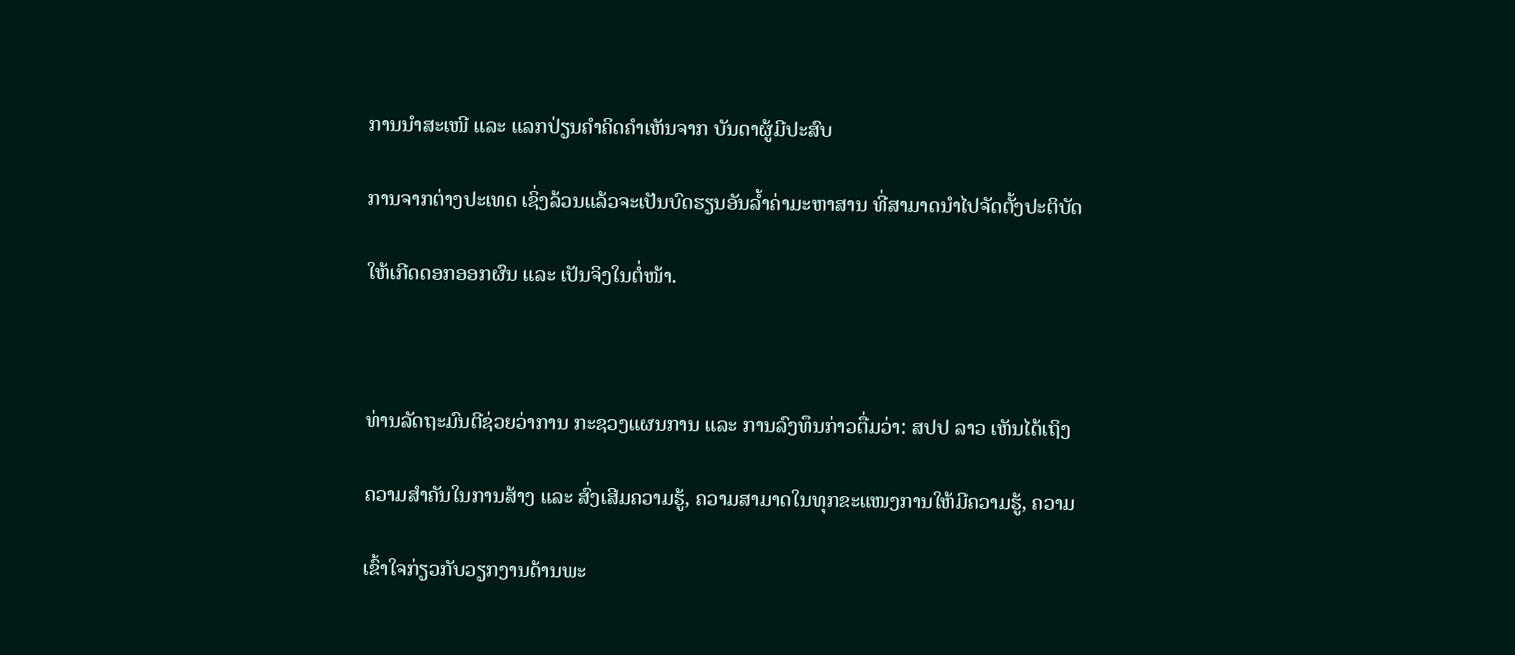ການນຳສະເໜີ ແລະ ແລກປ່ຽນຄຳຄິດຄຳເຫັນຈາກ ບັນດາຜູ້ມີປະສົບ

ການຈາກຕ່າງປະເທດ ເຊິ່ງລ້ວນແລ້ວຈະເປັນບົດຮຽນອັນລ້ຳຄ່າມະຫາສານ ທີ່ສາມາດນຳໄປຈັດຕັ້ງປະຕິບັດ

ໃຫ້ເກີດດອກອອກຜົນ ແລະ ເປັນຈິງໃນຕໍ່ໜ້າ.



ທ່ານລັດຖະມົນຕີຊ່ວຍວ່າການ ກະຊວງແຜນການ ແລະ ການລົງທຶນກ່າວຕື່ມວ່າ: ສປປ ລາວ ເຫັນໄດ້ເຖິງ

ຄວາມສຳຄັນໃນການສ້າງ ແລະ ສົ່ງເສີມຄວາມຮູ້, ຄວາມສາມາດໃນທຸກຂະແໜງການໃຫ້ມີຄວາມຮູ້, ຄວາມ

ເຂົ້າໃຈກ່ຽວກັບວຽກງານດ້ານພະ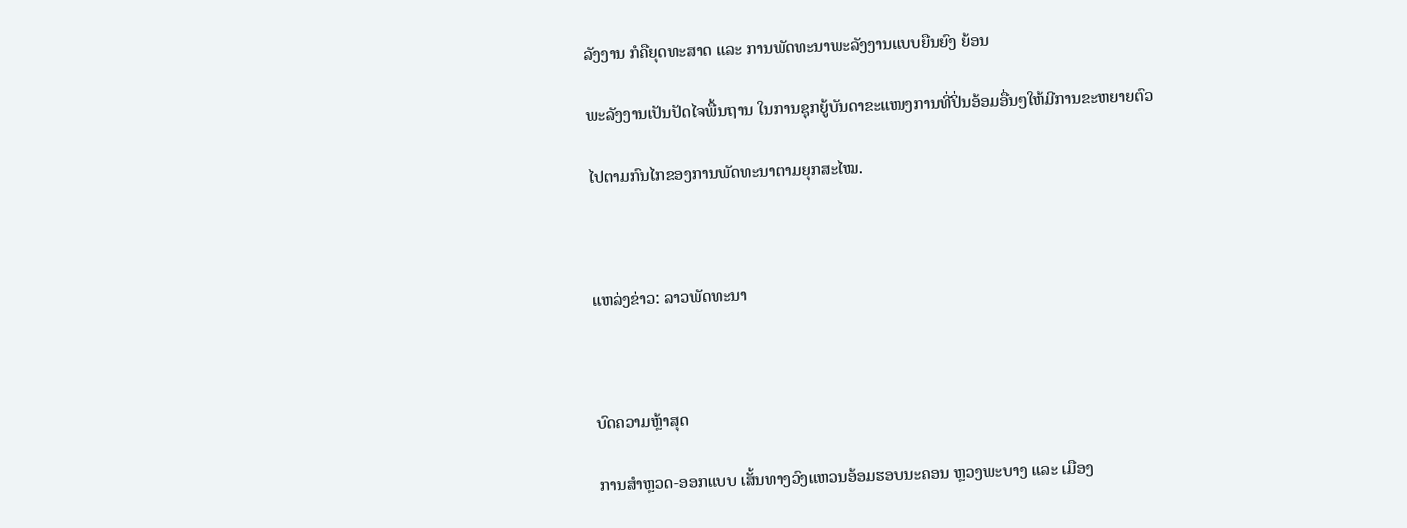ລັງງານ ກໍຄືຍຸດທະສາດ ແລະ ການພັດທະນາພະລັງງານແບບຍືນຍົງ ຍ້ອນ

ພະລັງງານເປັນປັດໄຈພື້ນຖານ ໃນການຊຸກຍູ້ບັນດາຂະແໜງການທີ່ປິ່ນອ້ອມອື່ນໆໃຫ້ມີການຂະຫຍາຍຕົວ

ໄປຕາມກົນໄກຂອງການພັດທະນາຕາມຍຸກສະໄໝ.



ແຫລ່ງຂ່າວ: ລາວພັດທະນາ



ບົດຄວາມຫຼ້າສຸດ

ການສຳຫຼວດ-ອອກແບບ ເສັ້ນທາງວົງແຫວນອ້ອມຮອບນະຄອນ ຫຼວງພະບາງ ແລະ ເມືອງ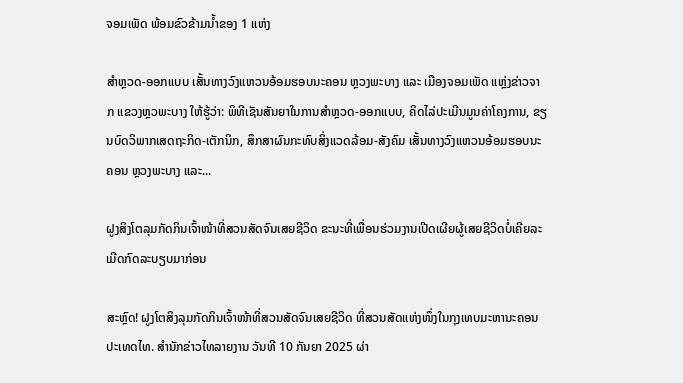ຈອມເພັດ ພ້ອມຂົວຂ້າມນໍ້າຂອງ 1 ແຫ່ງ

ສຳຫຼວດ-ອອກແບບ ເສັ້ນທາງວົງແຫວນອ້ອມຮອບນະຄອນ ຫຼວງພະບາງ ແລະ ເມືອງຈອມເພັດ ແຫຼ່ງຂ່າວຈາກ ແຂວງຫຼວພະບາງ ໃຫ້ຮູ້ວ່າ: ພິທີເຊັນສັນຍາໃນການສຳຫຼວດ-ອອກແບບ, ຄິດໄລ່ປະເມີນມູນຄ່າໂຄງການ, ຂຽນບົດວິພາກເສດຖະກິດ-ເຕັກນິກ, ສຶກສາຜົນກະທົບສິ່ງແວດລ້ອມ-ສັງຄົມ ເສັ້ນທາງວົງແຫວນອ້ອມຮອບນະຄອນ ຫຼວງພະບາງ ແລະ...

ຝູງສິງໂຕລຸມກັດກິນເຈົ້າໜ້າທີ່ສວນສັດຈົນເສຍຊີວິດ ຂະນະທີ່ເພື່ອນຮ່ວມງານເປີດເຜີຍຜູ້ເສຍຊີວິດບໍ່ເຄີຍລະເມີດກົດລະບຽບມາກ່ອນ

ສະຫຼົດ! ຝູງໂຕສິງລຸມກັດກິນເຈົ້າໜ້າທີ່ສວນສັດຈົນເສຍຊີວິດ ທີ່ສວນສັດແຫ່ງໜຶ່ງໃນກຸງເທບມະຫານະຄອນ ປະເທດໄທ. ສຳນັກຂ່າວໄທລາຍງານ ວັນທີ 10 ກັນຍາ 2025 ຜ່າ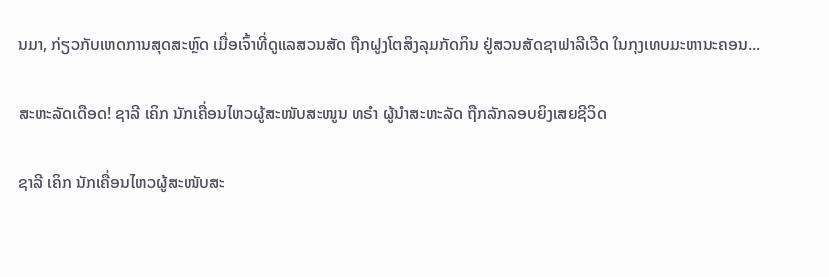ນມາ, ກ່ຽວກັບເຫດການສຸດສະຫຼົດ ເມື່ອເຈົ້າທີ່ດູແລສວນສັດ ຖືກຝູງໂຕສິງລຸມກັດກິນ ຢູ່ສວນສັດຊາຟາລີເວີດ ໃນກຸງເທບມະຫານະຄອນ...

ສະຫະລັດເດືອດ! ຊາລີ ເຄິກ ນັກເຄື່ອນໄຫວຜູ້ສະໜັບສະໜູນ ທຣຳ ຜູ້ນຳສະຫະລັດ ຖືກລັກລອບຍິງເສຍຊີວິດ

ຊາລີ ເຄິກ ນັກເຄື່ອນໄຫວຜູ້ສະໜັບສະ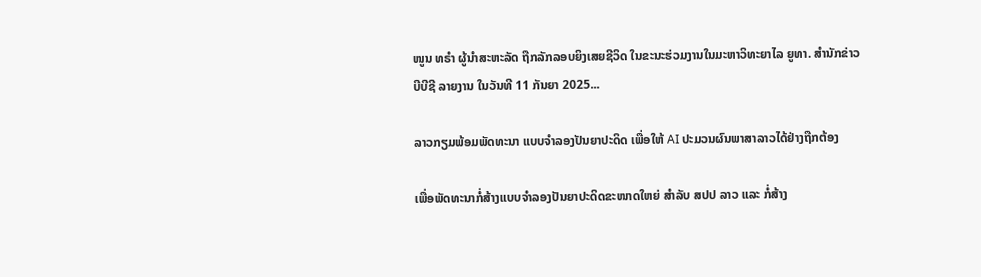ໜູນ ທຣຳ ຜູ້ນຳສະຫະລັດ ຖືກລັກລອບຍິງເສຍຊີວິດ ໃນຂະນະຮ່ວມງານໃນມະຫາວິທະຍາໄລ ຍູທາ. ສຳນັກຂ່າວ ບີບີຊີ ລາຍງານ ໃນວັນທີ 11 ກັນຍາ 2025...

ລາວກຽມພ້ອມພັດທະນາ ແບບຈຳລອງປັນຍາປະດິດ ເພື່ອໃຫ້ AI ປະມວນຜົນພາສາລາວໄດ້ຢ່າງຖືກຕ້ອງ

ເພື່ອພັດທະນາກໍ່ສ້າງແບບຈໍາລອງປັນຍາປະດິດຂະໜາດໃຫຍ່ ສໍາລັບ ສປປ ລາວ ແລະ ກໍ່ສ້າງ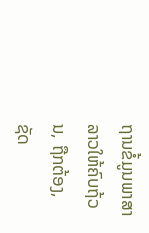ຖານຂໍ້ມູນພາສາລາວໃຫ້ຄົບຖ້ວນ, ຖືກຕ້ອງ, ຊັດ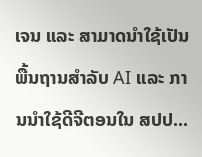ເຈນ ແລະ ສາມາດນໍາໃຊ້ເປັນພື້ນຖານສໍາລັບ AI ແລະ ການນໍາໃຊ້ດີຈີຕອນໃນ ສປປ...